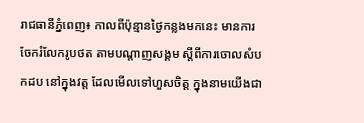រាជធានីភ្នំពេញ៖ កាលពីប៉ុន្មានថ្ងៃកន្លងមកនេះ មានការចែករំលែករូបថត តាមបណ្ដាញសង្គម ស្ដីពីការចោលសំបកដប នៅក្នុងវត្ដ ដែលមើលទៅហួសចិត្ដ ក្នុងនាមយើងជា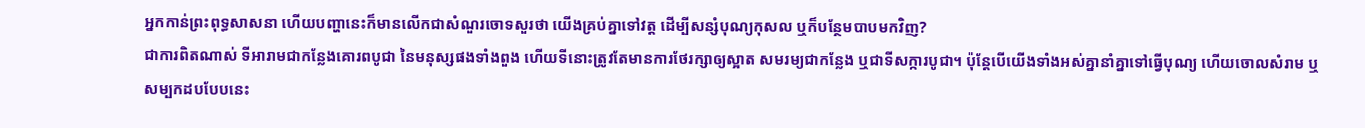អ្នកកាន់ព្រះពុទ្ធសាសនា ហើយបញ្ហានេះក៏មានលើកជាសំណួរចោទសួរថា យើងគ្រប់គ្នាទៅវត្ដ ដើម្បីសន្សំបុណ្យកុសល ឬក៏បន្ថែមបាបមកវិញ?
ជាការពិតណាស់ ទីអារាមជាកន្លែងគោរពបូជា នៃមនុស្សផងទាំងពួង ហើយទីនោះត្រូវតែមានការថែរក្សាឲ្យស្អាត សមរម្យជាកន្លែង ឬជាទីសក្ការបូជា។ ប៉ុន្ដែបើយើងទាំងអស់គ្នានាំគ្នាទៅធ្វើបុណ្យ ហើយចោលសំរាម ឬសម្បកដបបែបនេះ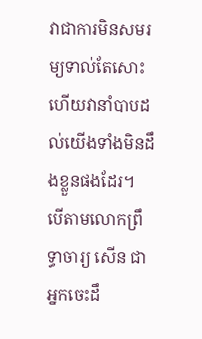វាជាការមិនសមរម្យទាល់តែសោះ ហើយវានាំបាបដល់យើងទាំងមិនដឹងខ្លួនផងដែរ។
បើតាមលោកព្រឹទ្ធាចារ្យ សើន ជាអ្នកចេះដឹ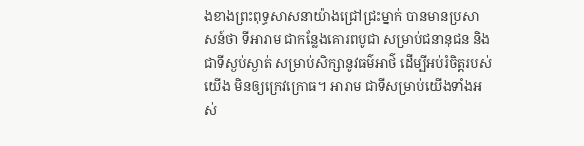ងខាងព្រះពុទ្ធសាសនាយ៉ាងជ្រៅជ្រះម្នាក់ បានមានប្រសាសន៍ថា ទីអារាម ជាកន្លែងគោរពបូជា សម្រាប់ជនានុជន និងជាទីស្ងប់ស្ងាត់ សម្រាប់សិក្សានូវធម៌អាថ៌ ដើម្បីអប់រំចិត្តរបស់យើង មិនឲ្យក្រេវក្រោធ។ អារាម ជាទីសម្រាប់យើងទាំងអស់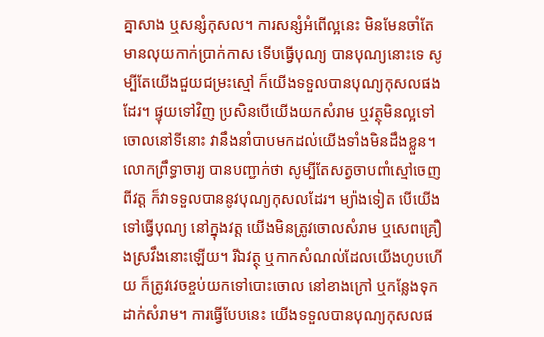គ្នាសាង ឬសន្សំកុសល។ ការសន្សំអំពើល្អនេះ មិនមែនចាំតែមានលុយកាក់ប្រាក់កាស ទើបធ្វើបុណ្យ បានបុណ្យនោះទេ សូម្បីតែយើងជួយជម្រះស្មៅ ក៏យើងទទួលបានបុណ្យកុសលផងដែរ។ ផ្ទុយទៅវិញ ប្រសិនបើយើងយកសំរាម ឬវត្ថុមិនល្អទៅចោលនៅទីនោះ វានឹងនាំបាបមកដល់យើងទាំងមិនដឹងខ្លួន។
លោកព្រឹទ្ធាចារ្យ បានបញ្ជាក់ថា សូម្បីតែសត្វចាបពាំស្មៅចេញពីវត្ដ ក៏វាទទួលបាននូវបុណ្យកុសលដែរ។ ម្យ៉ាងទៀត បើយើងទៅធ្វើបុណ្យ នៅក្នុងវត្ដ យើងមិនត្រូវចោលសំរាម ឬសេពគ្រឿងស្រវឹងនោះឡើយ។ រីឯវត្ថុ ឬកាកសំណល់ដែលយើងហូបហើយ ក៏ត្រូវវេចខ្ចប់យកទៅបោះចោល នៅខាងក្រៅ ឬកន្លែងទុកដាក់សំរាម។ ការធ្វើបែបនេះ យើងទទួលបានបុណ្យកុសលផ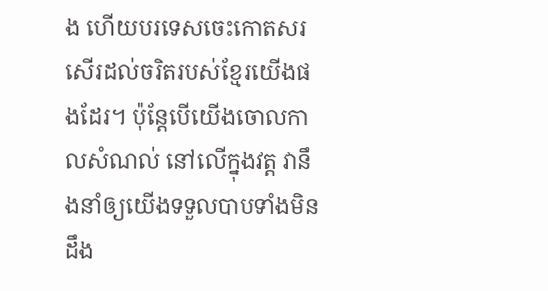ង ហើយបរទេសចេះកោតសរសើរដល់ចរិតរបស់ខ្មែរយើងផងដែរ។ ប៉ុន្ដែបើយើងចោលកាលសំណល់ នៅលើក្នុងវត្ដ វានឹងនាំឲ្យយើងទទួលបាបទាំងមិនដឹង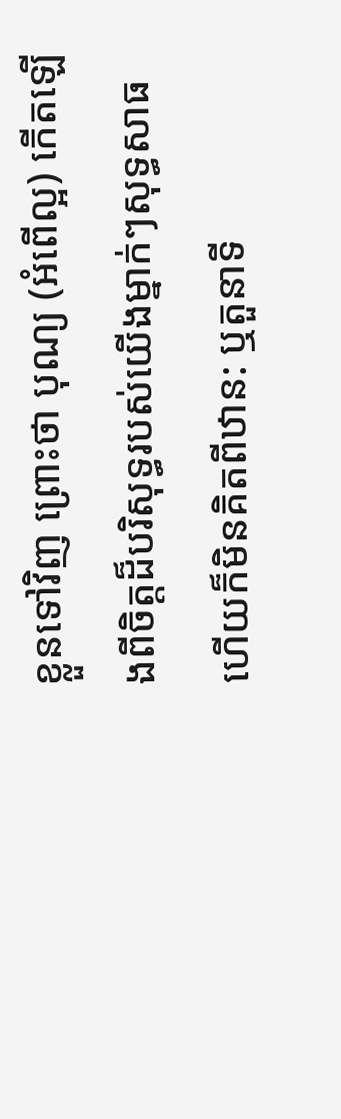ខ្លួនទៅវិញ ព្រោះថា បុណ្យ (អំពើល្អ) កើតឡើងពីចិត្តដ៏បរិសុទ្ធរបស់យើងម្នាក់ៗសុទ្ធសាធ ហើយក៏មិនគិតពីឋាន: ឬតួនាទី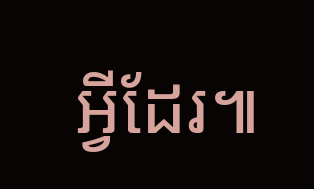អ្វីដែរ៕